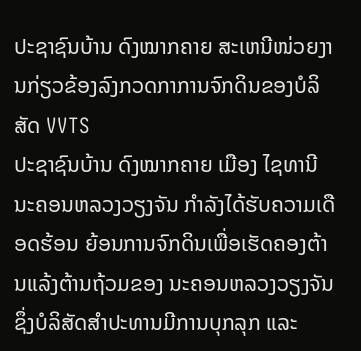ປະຊາຊົນບ້ານ ດົງໝາກຄາຍ ສະເຫນີໜ່ວຍງານກ່ຽວຂ້ອງລົງກວດກາການຈົກດິນຂອງບໍລິສັດ VVTS
ປະຊາຊົນບ້ານ ດົງໝາກຄາຍ ເມືອງ ໄຊທານີ ນະຄອນຫລວງວຽງຈັນ ກຳລັງໄດ້ຮັບຄວາມເດືອດຮ້ອນ ຍ້ອນການຈົກດິນເພື່ອເຮັດຄອງຕ້ານແລ້ງຕ້ານຖ້ວມຂອງ ນະຄອນຫລວງວຽງຈັນ ຊຶ່ງບໍລິສັດສຳປະທານມີການບຸກລຸກ ແລະ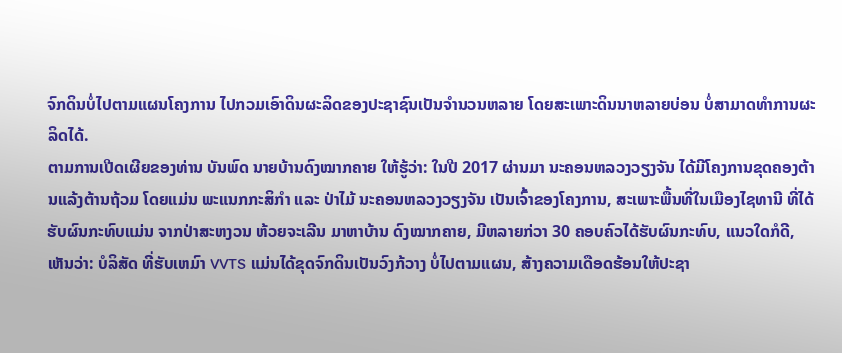ຈົກດິນບໍ່ໄປຕາມແຜນໂຄງການ ໄປກວມເອົາດິນຜະລິດຂອງປະຊາຊົນເປັນຈຳນວນຫລາຍ ໂດຍສະເພາະດິນນາຫລາຍບ່ອນ ບໍ່ສາມາດທຳການຜະລິດໄດ້.
ຕາມການເປີດເຜີຍຂອງທ່ານ ບັນພົດ ນາຍບ້ານດົງໝາກຄາຍ ໃຫ້ຮູ້ວ່າ: ໃນປີ 2017 ຜ່ານມາ ນະຄອນຫລວງວຽງຈັນ ໄດ້ມີໂຄງການຂຸດຄອງຕ້ານແລ້ງຕ້ານຖ້ວມ ໂດຍແມ່ນ ພະແນກກະສິກຳ ແລະ ປ່າໄມ້ ນະຄອນຫລວງວຽງຈັນ ເປັນເຈົ້າຂອງໂຄງການ, ສະເພາະພື້ນທີ່ໃນເມືອງໄຊທານີ ທີ່ໄດ້ຮັບຜົນກະທົບແມ່ນ ຈາກປ່າສະຫງວນ ຫ້ວຍຈະເລີນ ມາຫາບ້ານ ດົງໝາກຄາຍ, ມີຫລາຍກ່ວາ 30 ຄອບຄົວໄດ້ຮັບຜົນກະທົບ, ແນວໃດກໍດີ, ເຫັນວ່າ: ບໍລິສັດ ທີ່ຮັບເຫມົາ VVTS ແມ່ນໄດ້ຂຸດຈົກດິນເປັນວົງກ້ວາງ ບໍ່ໄປຕາມແຜນ, ສ້າງຄວາມເດືອດຮ້ອນໃຫ້ປະຊາ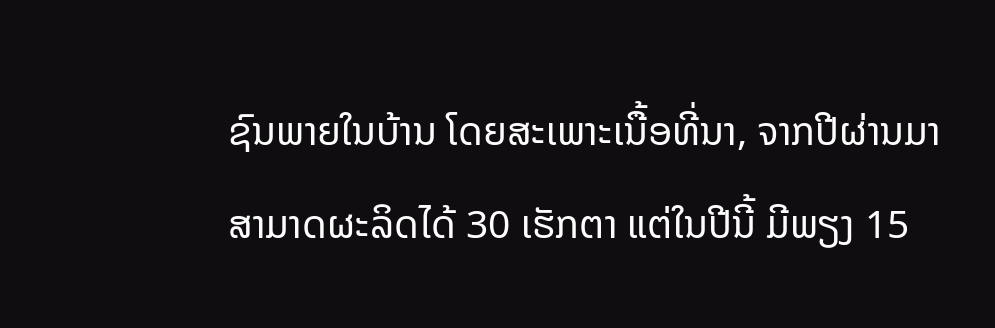ຊົນພາຍໃນບ້ານ ໂດຍສະເພາະເນື້ອທີ່ນາ, ຈາກປີຜ່ານມາສາມາດຜະລິດໄດ້ 30 ເຮັກຕາ ແຕ່ໃນປີນີ້ ມີພຽງ 15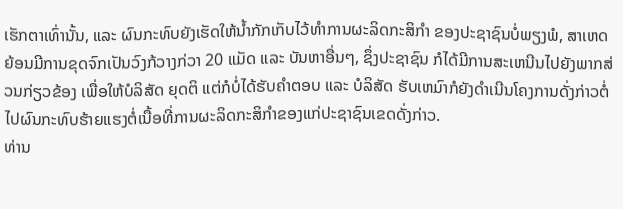ເຮັກຕາເທົ່ານັ້ນ, ແລະ ຜົນກະທົບຍັງເຮັດໃຫ້ນ້ຳກັກເກັບໄວ້ທຳການຜະລິດກະສິກຳ ຂອງປະຊາຊົນບໍ່ພຽງພໍ, ສາເຫດ ຍ້ອນມີການຂຸດຈົກເປັນວົງກ້ວາງກ່ວາ 20 ແມັດ ແລະ ບັນຫາອື່ນໆ, ຊຶ່ງປະຊາຊົນ ກໍໄດ້ມີການສະເຫນີນໄປຍັງພາກສ່ວນກ່ຽວຂ້ອງ ເພື່ອໃຫ້ບໍລິສັດ ຍຸດຕິ ແຕ່ກໍບໍ່ໄດ້ຮັບຄຳຕອບ ແລະ ບໍລິສັດ ຮັບເຫມົາກໍຍັງດຳເນີນໂຄງການດັ່ງກ່າວຕໍ່ໄປຜົນກະທົບຮ້າຍແຮງຕໍ່ເນື້ອທີ່ການຜະລິດກະສິກຳຂອງແກ່ປະຊາຊົນເຂດດັ່ງກ່າວ.
ທ່ານ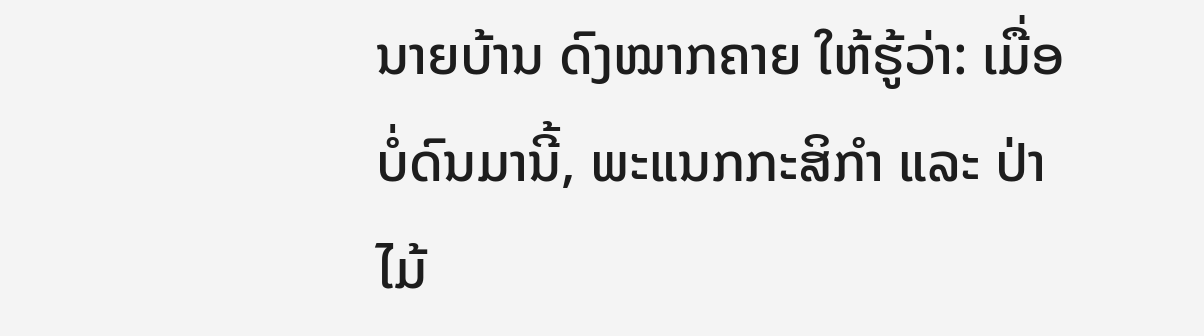ນາຍບ້ານ ດົງໝາກຄາຍ ໃຫ້ຮູ້ວ່າ: ເມື່ອບໍ່ດົນມານີ້, ພະແນກກະສິກຳ ແລະ ປ່າໄມ້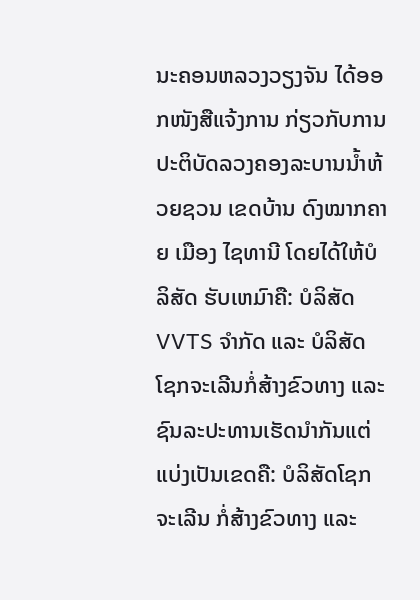ນະຄອນຫລວງວຽງຈັນ ໄດ້ອອກໜັງສືແຈ້ງການ ກ່ຽວກັບການປະຕິບັດລວງຄອງລະບານນ້ຳຫ້ວຍຊວນ ເຂດບ້ານ ດົງໝາກຄາຍ ເມືອງ ໄຊທານີ ໂດຍໄດ້ໃຫ້ບໍລິສັດ ຮັບເຫມົາຄື: ບໍລິສັດ VVTS ຈຳກັດ ແລະ ບໍລິສັດ ໂຊກຈະເລີນກໍ່ສ້າງຂົວທາງ ແລະ ຊົນລະປະທານເຮັດນຳກັນແຕ່ແບ່ງເປັນເຂດຄື: ບໍລິສັດໂຊກຈະເລີນ ກໍ່ສ້າງຂົວທາງ ແລະ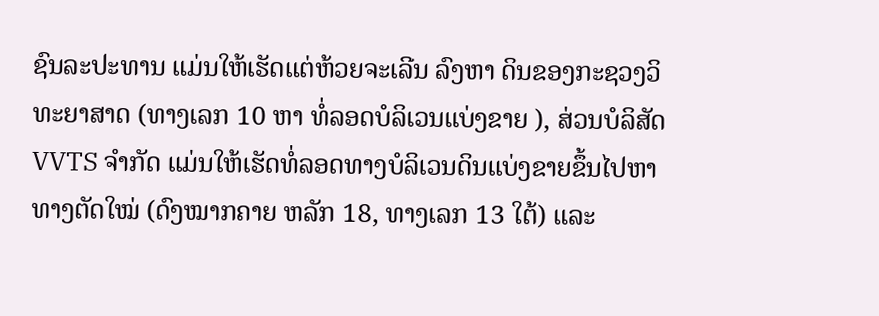ຊົນລະປະທານ ແມ່ນໃຫ້ເຮັດແຕ່ຫ້ວຍຈະເລີນ ລົງຫາ ດິນຂອງກະຊວງວິທະຍາສາດ (ທາງເລກ 10 ຫາ ທໍ່ລອດບໍລິເວນແບ່ງຂາຍ ), ສ່ວນບໍລິສັດ VVTS ຈຳກັດ ແມ່ນໃຫ້ເຮັດທໍ່ລອດທາງບໍລິເວນດິນແບ່ງຂາຍຂຶ້ນໄປຫາທາງຕັດໃໝ່ (ດົງໝາກຄາຍ ຫລັກ 18, ທາງເລກ 13 ໃຕ້) ແລະ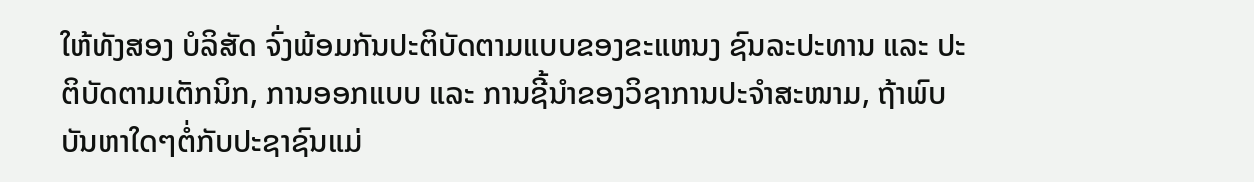ໃຫ້ທັງສອງ ບໍລິສັດ ຈົ່ງພ້ອມກັນປະຕິບັດຕາມແບບຂອງຂະແຫນງ ຊົນລະປະທານ ແລະ ປະຕິບັດຕາມເຕັກນິກ, ການອອກແບບ ແລະ ການຊີ້ນຳຂອງວິຊາການປະຈຳສະໜາມ, ຖ້າພົບບັນຫາໃດໆຕໍ່ກັບປະຊາຊົນແມ່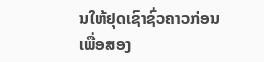ນໃຫ້ຢຸດເຊົາຊົ່ວຄາວກ່ອນເພື່ອສອງ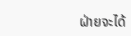ຝ່າຍຈະໄດ້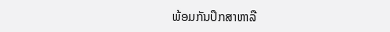ພ້ອມກັນປຶກສາຫາລື